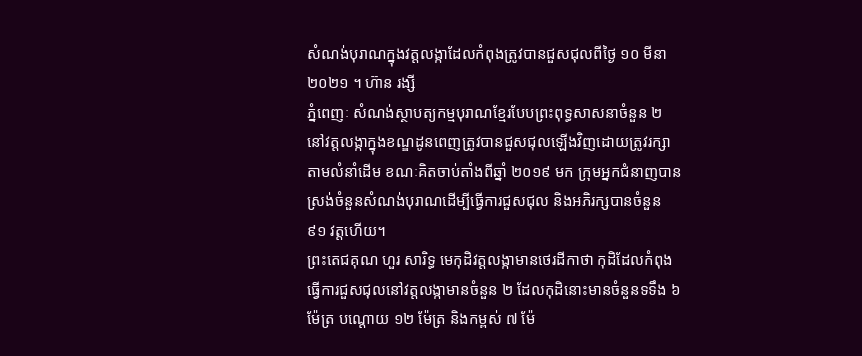សំណង់បុរាណក្នុងវត្តលង្កាដែលកំពុងត្រូវបានជួសជុលពីថ្ងៃ ១០ មីនា ២០២១ ។ ហ៊ាន រង្សី
ភ្នំពេញៈ សំណង់ស្ថាបត្យកម្មបុរាណខ្មែរបែបព្រះពុទ្ធសាសនាចំនួន ២ នៅវត្តលង្កាក្នុងខណ្ឌដូនពេញត្រូវបានជួសជុលឡើងវិញដោយត្រូវរក្សាតាមលំនាំដើម ខណៈគិតចាប់តាំងពីឆ្នាំ ២០១៩ មក ក្រុមអ្នកជំនាញបានស្រង់ចំនួនសំណង់បុរាណដើម្បីធ្វើការជួសជុល និងអភិរក្សបានចំនួន ៩១ វត្តហើយ។
ព្រះតេជគុណ ហួរ សារិទ្ធ មេកុដិវត្តលង្កាមានថេរដីកាថា កុដិដែលកំពុងធ្វើការជួសជុលនៅវត្តលង្កាមានចំនួន ២ ដែលកុដិនោះមានចំនួនទទឹង ៦ ម៉ែត្រ បណ្តោយ ១២ ម៉ែត្រ និងកម្ពស់ ៧ ម៉ែ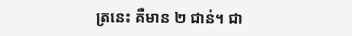ត្រនេះ គឺមាន ២ ជាន់។ ជា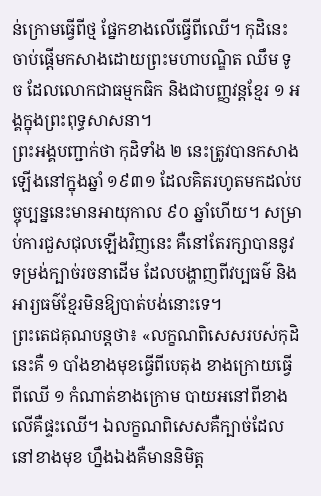ន់ក្រោមធ្វើពីថ្ម ផ្នែកខាងលើធ្វើពីឈើ។ កុដិនេះចាប់ផ្តើមកសាងដោយព្រះមហាបណ្ឌិត ឈឹម ទូច ដែលលោកជាធម្មកធិក និងជាបញ្ញវន្តខ្មែរ ១ អង្គក្នុងព្រះពុទ្ធសាសនា។
ព្រះអង្គបញ្ជាក់ថា កុដិទាំង ២ នេះត្រូវបានកសាងឡើងនៅក្នុងឆ្នាំ ១៩៣១ ដែលគិតរហូតមកដល់បច្ចុប្បន្ននេះមានអាយុកាល ៩០ ឆ្នាំហើយ។ សម្រាប់ការជួសជុលឡើងវិញនេះ គឺនៅតែរក្សាបាននូវទម្រង់ក្បាច់រចនាដើម ដែលបង្ហាញពីវប្បធម៌ និងអារ្យធម៌ខ្មែរមិនឱ្យបាត់បង់នោះទេ។
ព្រះតេជគុណបន្តថា៖ «លក្ខណពិសេសរបស់កុដិនេះគឺ ១ បាំងខាងមុខធ្វើពីបេតុង ខាងក្រោយធ្វើពីឈើ ១ កំណាត់ខាងក្រោម បាយអនៅពីខាង លើគឺផ្ទះឈើ។ ឯលក្ខណពិសេសគឺក្បាច់ដែលនៅខាងមុខ ហ្នឹងឯងគឺមាននិមិត្ត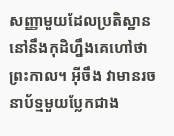សញ្ញាមួយដែលប្រតិស្ឋាននៅនឹងកុដិហ្នឹងគេហៅថា ព្រះកាល។ អ៊ីចឹង វាមានរចនាប័ទ្មមួយប្លែកជាង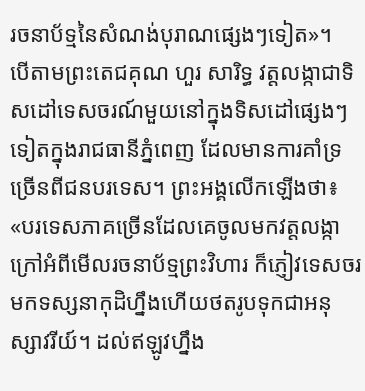រចនាប័ទ្មនៃសំណង់បុរាណផ្សេងៗទៀត»។
បើតាមព្រះតេជគុណ ហួរ សារិទ្ធ វត្តលង្កាជាទិសដៅទេសចរណ៍មួយនៅក្នុងទិសដៅផ្សេងៗទៀតក្នុងរាជធានីភ្នំពេញ ដែលមានការគាំទ្រច្រើនពីជនបរទេស។ ព្រះអង្គលើកឡើងថា៖ «បរទេសភាគច្រើនដែលគេចូលមកវត្តលង្កាក្រៅអំពីមើលរចនាប័ទ្មព្រះវិហារ ក៏ភ្ញៀវទេសចរមកទស្សនាកុដិហ្នឹងហើយថតរូបទុកជាអនុស្សាវរីយ៍។ ដល់ឥឡូវហ្នឹង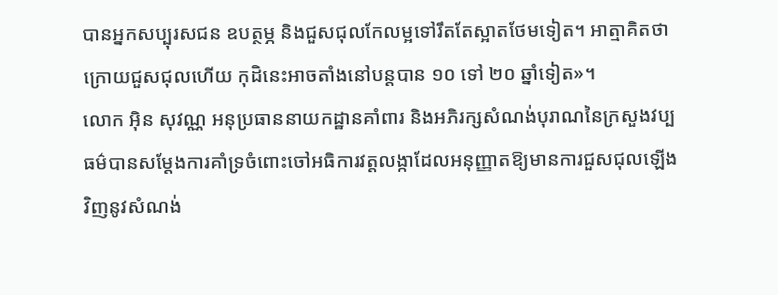បានអ្នកសប្បុរសជន ឧបត្ថម្ភ និងជួសជុលកែលម្អទៅរឹតតែស្អាតថែមទៀត។ អាត្មាគិតថា ក្រោយជួសជុលហើយ កុដិនេះអាចតាំងនៅបន្តបាន ១០ ទៅ ២០ ឆ្នាំទៀត»។
លោក អ៊ិន សុវណ្ណ អនុប្រធាននាយកដ្ឋានគាំពារ និងអភិរក្សសំណង់បុរាណនៃក្រសួងវប្បធម៌បានសម្តែងការគាំទ្រចំពោះចៅអធិការវត្តលង្កាដែលអនុញ្ញាតឱ្យមានការជួសជុលឡើងវិញនូវសំណង់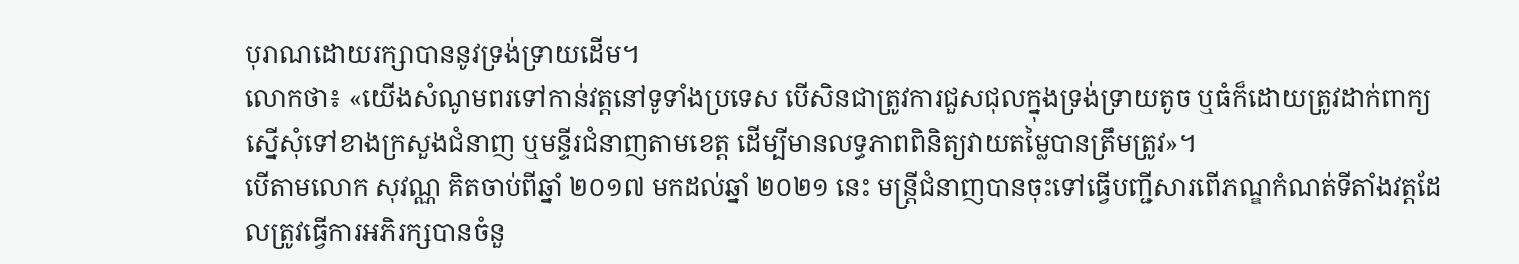បុរាណដោយរក្សាបាននូវទ្រង់ទ្រាយដើម។
លោកថា៖ «យើងសំណូមពរទៅកាន់វត្តនៅទូទាំងប្រទេស បើសិនជាត្រូវការជួសជុលក្នុងទ្រង់ទ្រាយតូច ឬធំក៏ដោយត្រូវដាក់ពាក្យស្នើសុំទៅខាងក្រសួងជំនាញ ឬមន្ទីរជំនាញតាមខេត្ត ដើម្បីមានលទ្ធភាពពិនិត្យវាយតម្លៃបានត្រឹមត្រូវ»។
បើតាមលោក សុវណ្ណ គិតចាប់ពីឆ្នាំ ២០១៧ មកដល់ឆ្នាំ ២០២១ នេះ មន្ត្រីជំនាញបានចុះទៅធ្វើបញ្ជីសារពើភណ្ឌកំណត់ទីតាំងវត្តដែលត្រូវធ្វើការអភិរក្សបានចំនួ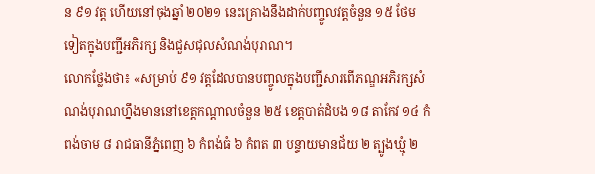ន ៩១ វត្ត ហើយនៅចុងឆ្នាំ ២០២១ នេះគ្រោងនឹងដាក់បញ្ចូលវត្តចំនួន ១៥ ថែមទៀតក្នុងបញ្ជីអភិរក្ស និងជួសជុលសំណង់បុរាណ។
លោកថ្លែងថា៖ «សម្រាប់ ៩១ វត្តដែលបានបញ្ចូលក្នុងបញ្ជីសារពើភណ្ឌអភិរក្សសំណង់បុរាណហ្នឹងមាននៅខេត្តកណ្តាលចំនួន ២៥ ខេត្តបាត់ដំបង ១៨ តាកែវ ១៤ កំពង់ចាម ៨ រាជធានីភ្នំពេញ ៦ កំពង់ធំ ៦ កំពត ៣ បន្ទាយមានជ័យ ២ ត្បូងឃ្មុំ ២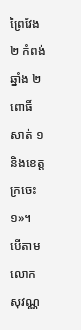ព្រៃវែង ២ កំពង់ឆ្នាំង ២ ពោធិ៍សាត់ ១ និងខេត្តក្រចេះ ១»។
បើតាមលោក សុវណ្ណ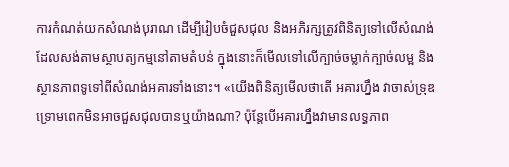ការកំណត់យកសំណង់បុរាណ ដើម្បីរៀបចំជួសជុល និងអភិរក្សត្រូវពិនិត្យទៅលើសំណង់ដែលសង់តាមស្ថាបត្យកម្មនៅតាមតំបន់ ក្នុងនោះក៏មើលទៅលើក្បាច់ចម្លាក់ក្បាច់លម្អ និងស្ថានភាពទូទៅពីសំណង់អគារទាំងនោះ។ «យើងពិនិត្យមើលថាតើ អគារហ្នឹង វាចាស់ទ្រុឌទ្រោមពេកមិនអាចជួសជុលបានឬយ៉ាងណា? ប៉ុន្តែបើអគារហ្នឹងវាមានលទ្ធភាព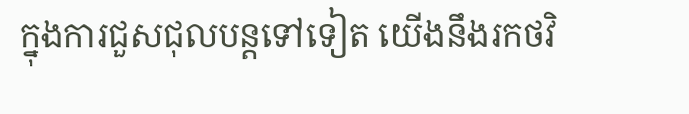ក្នុងការជួសជុលបន្តទៅទៀត យើងនឹងរកថវិ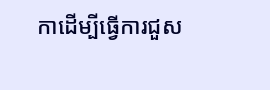កាដើម្បីធ្វើការជួស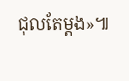ជុលតែម្តង»៕